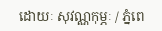ដោយៈ សុវណ្ណកុម្ភៈ / ភ្នំពេ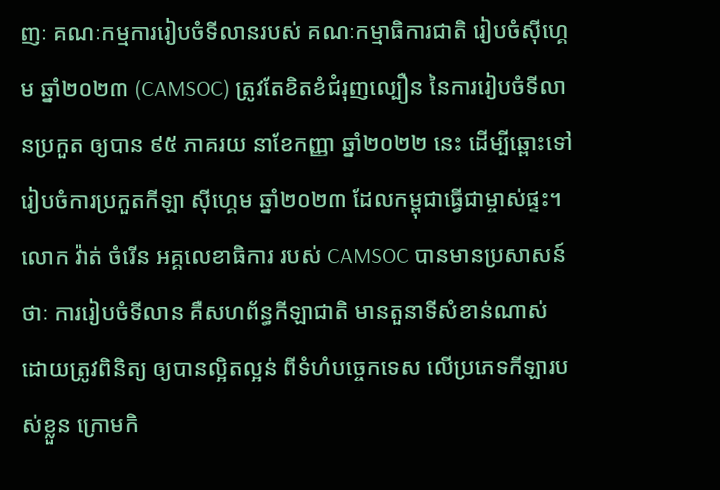ញៈ គណៈកម្មការរៀបចំទីលានរបស់ គណៈកម្មាធិការជាតិ រៀបចំស៊ីហ្គេម ឆ្នាំ២០២៣ (CAMSOC) ត្រូវតែខិតខំជំរុញល្បឿន នៃការរៀបចំទីលានប្រកួត ឲ្យបាន ៩៥ ភាគរយ នាខែកញ្ញា ឆ្នាំ២០២២ នេះ ដើម្បីឆ្ពោះទៅរៀបចំការប្រកួតកីឡា ស៊ីហ្គេម ឆ្នាំ២០២៣ ដែលកម្ពុជាធ្វើជាម្ចាស់ផ្ទះ។
លោក វ៉ាត់ ចំរើន អគ្គលេខាធិការ របស់ CAMSOC បានមានប្រសាសន៍ថាៈ ការរៀបចំទីលាន គឺសហព័ន្ធកីឡាជាតិ មានតួនាទីសំខាន់ណាស់ ដោយត្រូវពិនិត្យ ឲ្យបានល្អិតល្អន់ ពីទំហំបច្ចេកទេស លើប្រភេទកីឡារបស់ខ្លួន ក្រោមកិ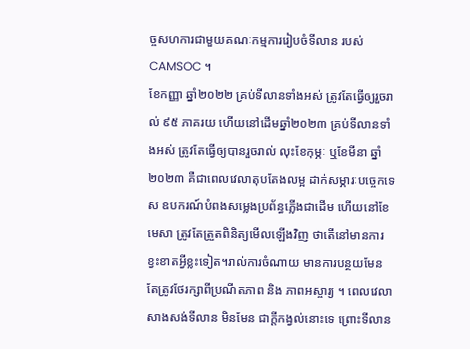ច្ចសហការជាមួយគណៈកម្មការរៀបចំទីលាន របស់ CAMSOC ។
ខែកញ្ញា ឆ្នាំ២០២២ គ្រប់ទីលានទាំងអស់ ត្រូវតែធ្វើឲ្យរួចរាល់ ៩៥ ភាគរយ ហើយនៅដើមឆ្នាំ២០២៣ គ្រប់ទីលានទាំងអស់ ត្រូវតែធ្វើឲ្យបានរួចរាល់ លុះខែកុម្ភៈ ឬខែមីនា ឆ្នាំ២០២៣ គឺជាពេលវេលាតុបតែងលម្អ ដាក់សម្ភារៈបច្ចេកទេស ឧបករណ៍បំពងសម្លេងប្រព័ន្ធភ្លើងជាដើម ហើយនៅខែមេសា ត្រូវតែត្រួតពិនិត្យមើលឡើងវិញ ថាតើនៅមានការខ្វះខាតអ្វីខ្លះទៀត។រាល់ការចំណាយ មានការបន្ថយមែន តែត្រូវថែរក្សាពីប្រណីតភាព និង ភាពអស្ចារ្យ ។ ពេលវេលាសាងសង់ទីលាន មិនមែន ជាក្ដីកង្វល់នោះទេ ព្រោះទីលាន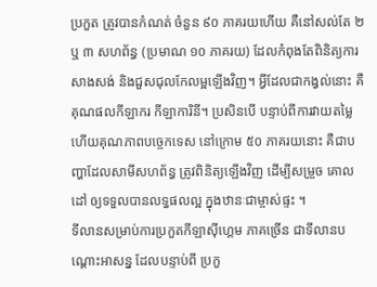ប្រកួត ត្រូវបានកំណត់ ចំនួន ៩០ ភាគរយហើយ គឺនៅសល់តែ ២ ឬ ៣ សហព័ន្ធ (ប្រមាណ ១០ ភាគរយ) ដែលកំពុងតែពិនិត្យការសាងសង់ និងជួសជុលកែលម្អឡើងវិញ។ អ្វីដែលជាកង្វល់នោះ គឺគុណផលកីឡាករ កីឡាការិនី។ ប្រសិនបើ បន្ទាប់ពីការវាយតម្លៃហើយគុណភាពបច្ចេកទេស នៅក្រោម ៥០ ភាគរយនោះ គឺជាបញ្ហាដែលសាមីសហព័ន្ធ ត្រូវពិនិត្យឡើងវិញ ដើម្បីសម្រួច គោលដៅ ឲ្យទទួលបានលទ្ធផលល្អ ក្នុងឋានៈជាម្ចាស់ផ្ទះ ។
ទីលានសម្រាប់ការប្រកួតកីឡាស៊ីហ្គេម ភាគច្រើន ជាទីលានបណ្ដោះអាសន្ន ដែលបន្ទាប់ពី ប្រកួ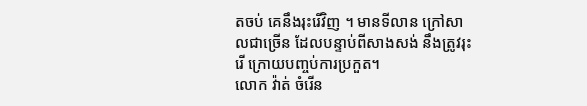តចប់ គេនឹងរុះរើវិញ ។ មានទីលាន ក្រៅសាលជាច្រើន ដែលបន្ទាប់ពីសាងសង់ នឹងត្រូវរុះរើ ក្រោយបញ្ចប់ការប្រកួត។
លោក វ៉ាត់ ចំរើន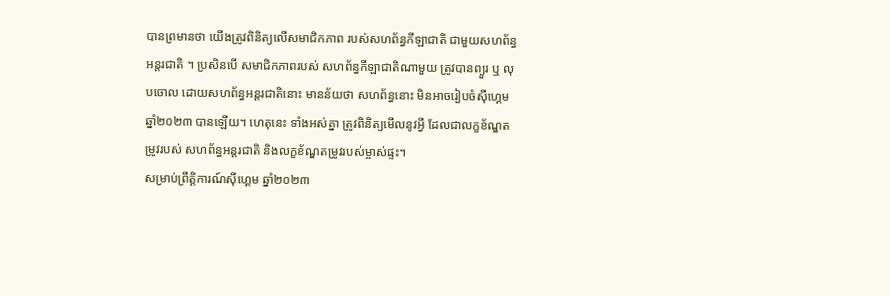បានព្រមានថា យើងត្រូវពិនិត្យលើសមាជិកភាព របស់សហព័ន្ធកីឡាជាតិ ជាមួយសហព័ន្ធអន្តរជាតិ ។ ប្រសិនបើ សមាជិកភាពរបស់ សហព័ន្ធកីឡាជាតិណាមួយ ត្រូវបានព្យួរ ឬ លុបចោល ដោយសហព័ន្ធអន្តរជាតិនោះ មានន័យថា សហព័ន្ធនោះ មិនអាចរៀបចំស៊ីហ្គេម ឆ្នាំ២០២៣ បានឡើយ។ ហេតុនេះ ទាំងអស់គ្នា ត្រូវពិនិត្យមើលនូវអ្វី ដែលជាលក្ខខ័ណ្ឌតម្រូវរបស់ សហព័ន្ធអន្តរជាតិ និងលក្ខខ័ណ្ឌតម្រូវរបស់ម្ចាស់ផ្ទះ។
សម្រាប់ព្រឹត្តិការណ៍ស៊ីហ្គេម ឆ្នាំ២០២៣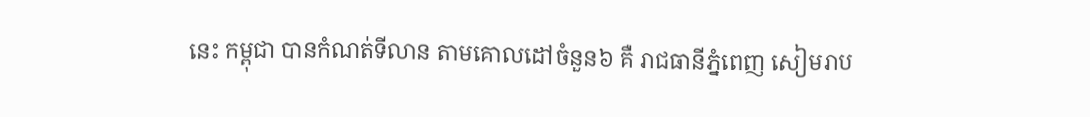នេះ កម្ពុជា បានកំណត់ទីលាន តាមគោលដៅចំនួន៦ គឺ រាជធានីភ្នំពេញ សៀមរាប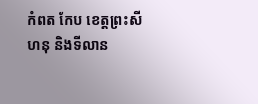កំពត កែប ខេត្តព្រះសីហនុ និងទីលាន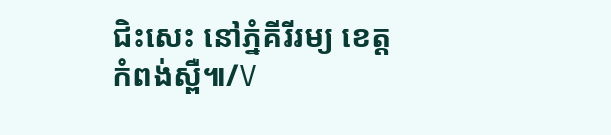ជិះសេះ នៅភ្នំគីរីរម្យ ខេត្តកំពង់ស្ពឺ៕/V